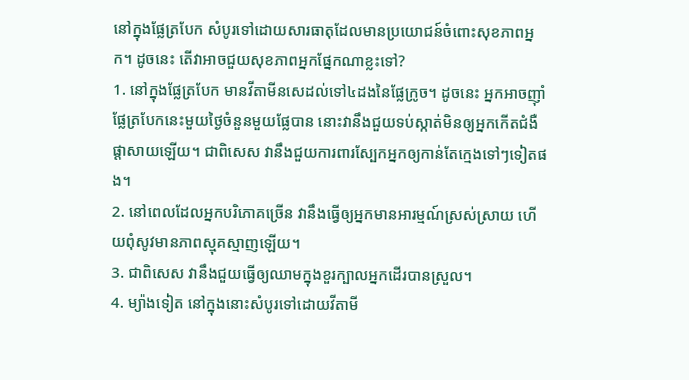នៅក្នុងផ្លែត្របែក សំបូរទៅដោយសារធាតុដែលមានប្រយោជន៍ចំពោះសុខភាពអ្នក។ ដូចនេះ តើវាអាចជួយសុខភាពអ្នកផ្នែកណាខ្លះទៅ?
1. នៅក្នុងផ្លែត្របែក មានវីតាមីនសេដល់ទៅ៤ដងនៃផ្លែក្រូច។ ដូចនេះ អ្នកអាចញ៉ាំផ្លែត្របែកនេះមួយថ្ងៃចំនួនមួយផ្លែបាន នោះវានឹងជួយទប់ស្កាត់មិនឲ្យអ្នកកើតជំងឺផ្តាសាយឡើយ។ ជាពិសេស វានឹងជួយការពារស្បែកអ្នកឲ្យកាន់តែក្មេងទៅៗទៀតផង។
2. នៅពេលដែលអ្នកបរិភោគច្រើន វានឹងធ្វើឲ្យអ្នកមានអារម្មណ៍ស្រស់ស្រាយ ហើយពុំសូវមានភាពស្មុគស្មាញឡើយ។
3. ជាពិសេស វានឹងជួយធ្វើឲ្យឈាមក្នុងខួរក្បាលអ្នកដើរបានស្រួល។
4. ម្យ៉ាងទៀត នៅក្នុងនោះសំបូរទៅដោយវីតាមី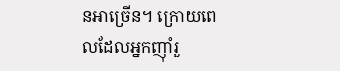នអាច្រើន។ ក្រោយពេលដែលអ្នកញ៉ាំរួ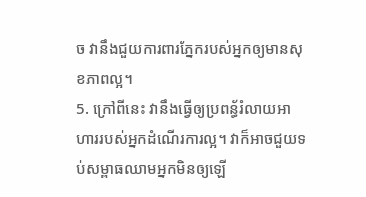ច វានឹងជួយការពារភ្នែករបស់អ្នកឲ្យមានសុខភាពល្អ។
5. ក្រៅពីនេះ វានឹងធ្វើឲ្យប្រពន្ធ័រំលាយអាហាររបស់អ្នកដំណើរការល្អ។ វាក៏អាចជួយទប់សម្ពាធឈាមអ្នកមិនឲ្យឡើ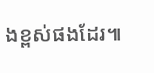ងខ្ពស់ផងដែរ៕